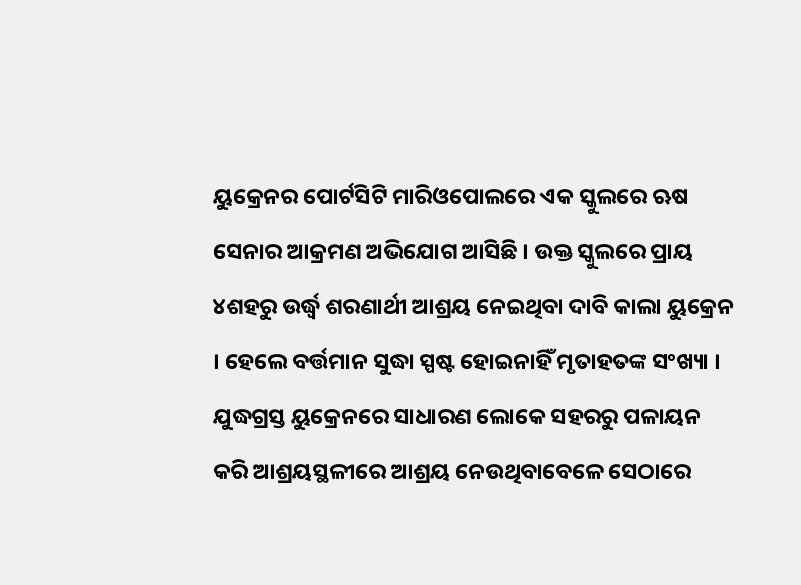ୟୁକ୍ରେନର ପୋର୍ଟସିଟି ମାରିଓପୋଲରେ ଏକ ସ୍କୁଲରେ ଋଷ ସେନାର ଆକ୍ରମଣ ଅଭିଯୋଗ ଆସିଛି । ଉକ୍ତ ସ୍କୁଲରେ ପ୍ରାୟ ୪ଶହରୁ ଉର୍ଦ୍ଧ୍ବ ଶରଣାର୍ଥୀ ଆଶ୍ରୟ ନେଇଥିବା ଦାବି କାଲା ୟୁକ୍ରେନ । ହେଲେ ବର୍ତ୍ତମାନ ସୁଦ୍ଧା ସ୍ପଷ୍ଟ ହୋଇନାହିଁ ମୃତାହତଙ୍କ ସଂଖ୍ୟା ।
ଯୁଦ୍ଧଗ୍ରସ୍ତ ୟୁକ୍ରେନରେ ସାଧାରଣ ଲୋକେ ସହରରୁ ପଳାୟନ କରି ଆଶ୍ରୟସ୍ଥଳୀରେ ଆଶ୍ରୟ ନେଉଥିବାବେଳେ ସେଠାରେ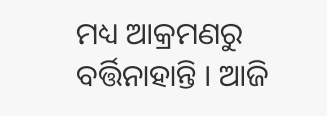ମଧ୍ୟ ଆକ୍ରମଣରୁ ବର୍ତ୍ତିନାହାନ୍ତି । ଆଜି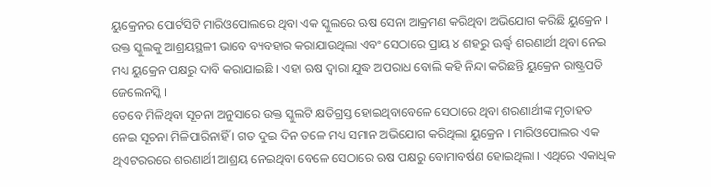ୟୁକ୍ରେନର ପୋର୍ଟସିଟି ମାରିଓପୋଲରେ ଥିବା ଏକ ସ୍କୁଲରେ ଋଷ ସେନା ଆକ୍ରମଣ କରିଥିବା ଅଭିଯୋଗ କରିଛି ୟୁକ୍ରେନ । ଉକ୍ତ ସ୍କୁଲକୁ ଆଶ୍ରୟସ୍ଥଳୀ ଭାବେ ବ୍ୟବହାର କରାଯାଉଥିଲା ଏବଂ ସେଠାରେ ପ୍ରାୟ ୪ ଶହରୁ ଊର୍ଦ୍ଧ୍ବ ଶରଣାର୍ଥୀ ଥିବା ନେଇ ମଧ୍ୟ ୟୁକ୍ରେନ ପକ୍ଷରୁ ଦାବି କରାଯାଇଛି । ଏହା ଋଷ ଦ୍ବାରା ଯୁଦ୍ଧ ଅପରାଧ ବୋଲି କହି ନିନ୍ଦା କରିଛନ୍ତି ୟୁକ୍ରେନ ରାଷ୍ଟ୍ରପତି ଜେଲେନସ୍କି ।
ତେବେ ମିଳିଥିବା ସୂଚନା ଅନୁସାରେ ଉକ୍ତ ସ୍କୁଲଟି କ୍ଷତିଗ୍ରସ୍ତ ହୋଇଥିବାବେଳେ ସେଠାରେ ଥିବା ଶରଣାର୍ଥୀଙ୍କ ମୃତାହତ ନେଇ ସୂଚନା ମିଳିପାରିନାହିଁ । ଗତ ଦୁଇ ଦିନ ତଳେ ମଧ୍ୟ ସମାନ ଅଭିଯୋଗ କରିଥିଲା ୟୁକ୍ରେନ । ମାରିଓପୋଲର ଏକ ଥିଏଟରରରେ ଶରଣାର୍ଥୀ ଆଶ୍ରୟ ନେଇଥିବା ବେଳେ ସେଠାରେ ଋଷ ପକ୍ଷରୁ ବୋମାବର୍ଷଣ ହୋଇଥିଲା । ଏଥିରେ ଏକାଧିକ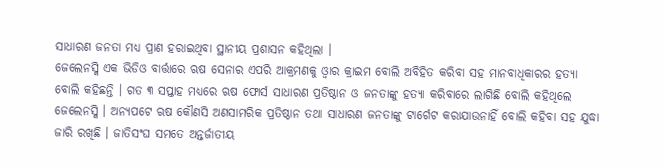ସାଧାରଣ ଜନତା ମଧ୍ୟ ପ୍ରାଣ ହରାଇଥିବା ସ୍ଥାନୀୟ ପ୍ରଶାସନ କହିଥିଲା ।
ଜେଲେନସ୍କି ଏକ ଭିଡିଓ ବାର୍ତ୍ତାରେ ଋଷ ସେନାର ଏପରି ଆକ୍ରମଣକୁ ଓ୍ବାର କ୍ରାଇମ ବୋଲି ଅବିହିତ କରିବା ସହ ମାନବାଧିକାରର ହତ୍ୟା ବୋଲି କହିଛନ୍ତି । ଗତ ୩ ସପ୍ତାହ ମଧ୍ୟରେ ଋଷ ଫୋର୍ସ ସାଧାରଣ ପ୍ରତିଷ୍ଠାନ ଓ ଜନତାଙ୍କୁ ହତ୍ୟା କରିବାରେ ଲାଗିଛି ବୋଲି କହିଥିଲେ ଜେଲେନସ୍କି । ଅନ୍ୟପଟେ ଋଷ କୌଣସି ଅଣସାମରିକ ପ୍ରତିଷ୍ଠାନ ତଥା ସାଧାରଣ ଜନତାଙ୍କୁ ଟାର୍ଗେଟ କରାଯାଉନାହିଁ ବୋଲି କହିବା ସହ ଯୁଦ୍ଧା ଜାରି ରଖିଛି । ଜାତିସଂଘ ସମତେ ଅନ୍ତର୍ଜାତୀୟ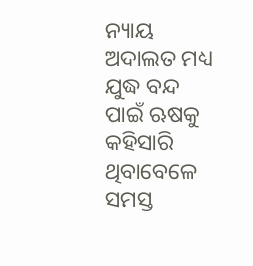ନ୍ୟାୟ ଅଦାଲତ ମଧ୍ୟ ଯୁଦ୍ଧ ବନ୍ଦ ପାଇଁ ଋଷକୁ କହିସାରି ଥିବାବେଳେ ସମସ୍ତ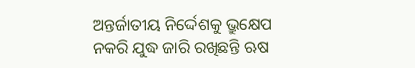ଅନ୍ତର୍ଜାତୀୟ ନିର୍ଦ୍ଦେଶକୁ ଭ୍ରୁକ୍ଷେପ ନକରି ଯୁଦ୍ଧ ଜାରି ରଖିଛନ୍ତି ଋଷ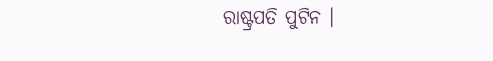ରାଷ୍ଟ୍ରପତି ପୁଟିନ ।